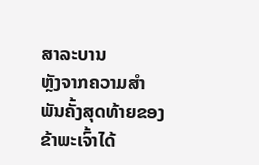ສາລະບານ
ຫຼັງຈາກຄວາມສຳພັນຄັ້ງສຸດທ້າຍຂອງຂ້າພະເຈົ້າໄດ້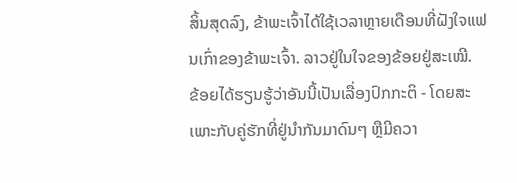ສິ້ນສຸດລົງ, ຂ້າພະເຈົ້າໄດ້ໃຊ້ເວລາຫຼາຍເດືອນທີ່ຝັງໃຈແຟນເກົ່າຂອງຂ້າພະເຈົ້າ. ລາວຢູ່ໃນໃຈຂອງຂ້ອຍຢູ່ສະເໝີ.
ຂ້ອຍໄດ້ຮຽນຮູ້ວ່າອັນນີ້ເປັນເລື່ອງປົກກະຕິ - ໂດຍສະເພາະກັບຄູ່ຮັກທີ່ຢູ່ນຳກັນມາດົນໆ ຫຼືມີຄວາ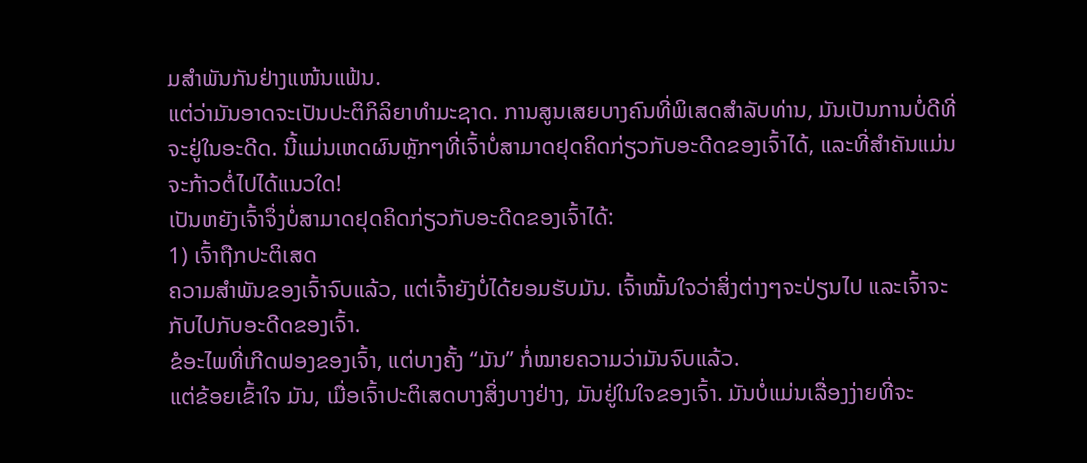ມສໍາພັນກັນຢ່າງແໜ້ນແຟ້ນ.
ແຕ່ວ່າມັນອາດຈະເປັນປະຕິກິລິຍາທໍາມະຊາດ. ການສູນເສຍບາງຄົນທີ່ພິເສດສໍາລັບທ່ານ, ມັນເປັນການບໍ່ດີທີ່ຈະຢູ່ໃນອະດີດ. ນີ້ແມ່ນເຫດຜົນຫຼັກໆທີ່ເຈົ້າບໍ່ສາມາດຢຸດຄິດກ່ຽວກັບອະດີດຂອງເຈົ້າໄດ້, ແລະທີ່ສຳຄັນແມ່ນຈະກ້າວຕໍ່ໄປໄດ້ແນວໃດ!
ເປັນຫຍັງເຈົ້າຈຶ່ງບໍ່ສາມາດຢຸດຄິດກ່ຽວກັບອະດີດຂອງເຈົ້າໄດ້:
1) ເຈົ້າຖືກປະຕິເສດ
ຄວາມສຳພັນຂອງເຈົ້າຈົບແລ້ວ, ແຕ່ເຈົ້າຍັງບໍ່ໄດ້ຍອມຮັບມັນ. ເຈົ້າໝັ້ນໃຈວ່າສິ່ງຕ່າງໆຈະປ່ຽນໄປ ແລະເຈົ້າຈະກັບໄປກັບອະດີດຂອງເຈົ້າ.
ຂໍອະໄພທີ່ເກີດຟອງຂອງເຈົ້າ, ແຕ່ບາງຄັ້ງ “ມັນ” ກໍ່ໝາຍຄວາມວ່າມັນຈົບແລ້ວ.
ແຕ່ຂ້ອຍເຂົ້າໃຈ ມັນ, ເມື່ອເຈົ້າປະຕິເສດບາງສິ່ງບາງຢ່າງ, ມັນຢູ່ໃນໃຈຂອງເຈົ້າ. ມັນບໍ່ແມ່ນເລື່ອງງ່າຍທີ່ຈະ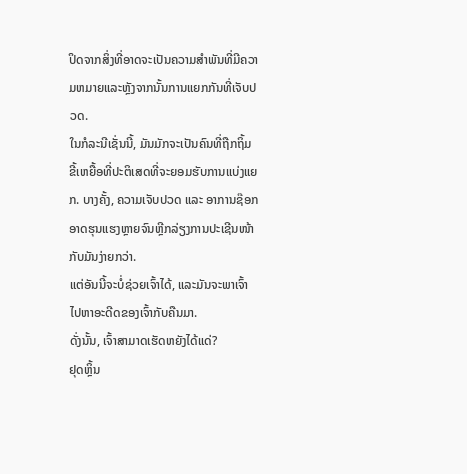ປິດຈາກສິ່ງທີ່ອາດຈະເປັນຄວາມສໍາພັນທີ່ມີຄວາມຫມາຍແລະຫຼັງຈາກນັ້ນການແຍກກັນທີ່ເຈັບປວດ.
ໃນກໍລະນີເຊັ່ນນີ້, ມັນມັກຈະເປັນຄົນທີ່ຖືກຖິ້ມຂີ້ເຫຍື້ອທີ່ປະຕິເສດທີ່ຈະຍອມຮັບການແບ່ງແຍກ. ບາງຄັ້ງ, ຄວາມເຈັບປວດ ແລະ ອາການຊ໊ອກອາດຮຸນແຮງຫຼາຍຈົນຫຼີກລ່ຽງການປະເຊີນໜ້າກັບມັນງ່າຍກວ່າ.
ແຕ່ອັນນີ້ຈະບໍ່ຊ່ວຍເຈົ້າໄດ້, ແລະມັນຈະພາເຈົ້າໄປຫາອະດີດຂອງເຈົ້າກັບຄືນມາ.
ດັ່ງນັ້ນ, ເຈົ້າສາມາດເຮັດຫຍັງໄດ້ແດ່?
ຢຸດຫຼິ້ນ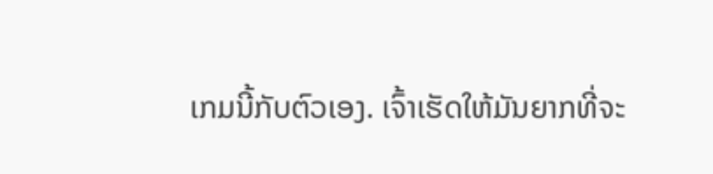ເກມນີ້ກັບຕົວເອງ. ເຈົ້າເຮັດໃຫ້ມັນຍາກທີ່ຈະ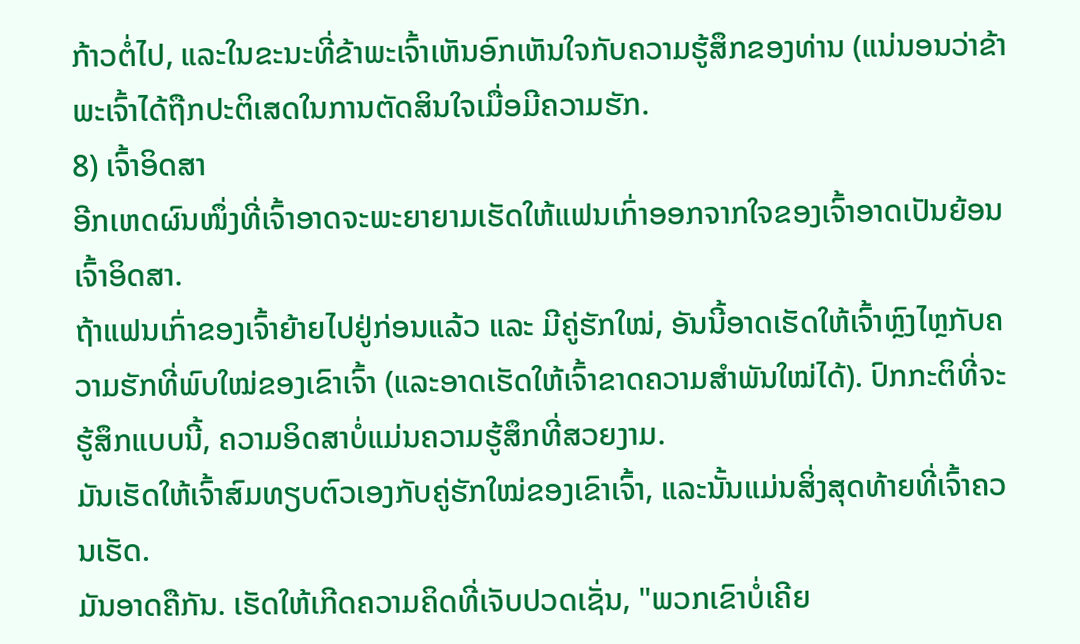ກ້າວຕໍ່ໄປ, ແລະໃນຂະນະທີ່ຂ້າພະເຈົ້າເຫັນອົກເຫັນໃຈກັບຄວາມຮູ້ສຶກຂອງທ່ານ (ແນ່ນອນວ່າຂ້າພະເຈົ້າໄດ້ຖືກປະຕິເສດໃນການຕັດສິນໃຈເມື່ອມີຄວາມຮັກ.
8) ເຈົ້າອິດສາ
ອີກເຫດຜົນໜຶ່ງທີ່ເຈົ້າອາດຈະພະຍາຍາມເຮັດໃຫ້ແຟນເກົ່າອອກຈາກໃຈຂອງເຈົ້າອາດເປັນຍ້ອນເຈົ້າອິດສາ.
ຖ້າແຟນເກົ່າຂອງເຈົ້າຍ້າຍໄປຢູ່ກ່ອນແລ້ວ ແລະ ມີຄູ່ຮັກໃໝ່, ອັນນີ້ອາດເຮັດໃຫ້ເຈົ້າຫຼົງໄຫຼກັບຄວາມຮັກທີ່ພົບໃໝ່ຂອງເຂົາເຈົ້າ (ແລະອາດເຮັດໃຫ້ເຈົ້າຂາດຄວາມສຳພັນໃໝ່ໄດ້). ປົກກະຕິທີ່ຈະຮູ້ສຶກແບບນີ້, ຄວາມອິດສາບໍ່ແມ່ນຄວາມຮູ້ສຶກທີ່ສວຍງາມ.
ມັນເຮັດໃຫ້ເຈົ້າສົມທຽບຕົວເອງກັບຄູ່ຮັກໃໝ່ຂອງເຂົາເຈົ້າ, ແລະນັ້ນແມ່ນສິ່ງສຸດທ້າຍທີ່ເຈົ້າຄວນເຮັດ.
ມັນອາດຄືກັນ. ເຮັດໃຫ້ເກີດຄວາມຄິດທີ່ເຈັບປວດເຊັ່ນ, "ພວກເຂົາບໍ່ເຄີຍ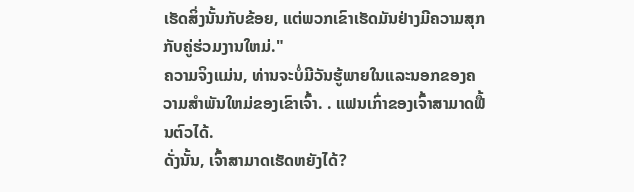ເຮັດສິ່ງນັ້ນກັບຂ້ອຍ, ແຕ່ພວກເຂົາເຮັດມັນຢ່າງມີຄວາມສຸກກັບຄູ່ຮ່ວມງານໃຫມ່."
ຄວາມຈິງແມ່ນ, ທ່ານຈະບໍ່ມີວັນຮູ້ພາຍໃນແລະນອກຂອງຄວາມສໍາພັນໃຫມ່ຂອງເຂົາເຈົ້າ. . ແຟນເກົ່າຂອງເຈົ້າສາມາດຟື້ນຕົວໄດ້.
ດັ່ງນັ້ນ, ເຈົ້າສາມາດເຮັດຫຍັງໄດ້?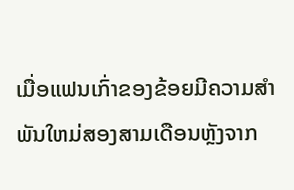ເມື່ອແຟນເກົ່າຂອງຂ້ອຍມີຄວາມສໍາພັນໃຫມ່ສອງສາມເດືອນຫຼັງຈາກ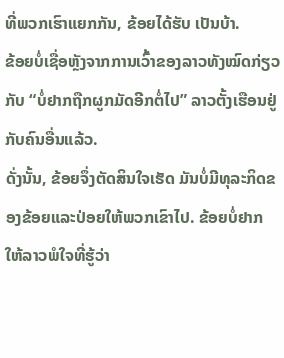ທີ່ພວກເຮົາແຍກກັນ, ຂ້ອຍໄດ້ຮັບ ເປັນບ້າ.
ຂ້ອຍບໍ່ເຊື່ອຫຼັງຈາກການເວົ້າຂອງລາວທັງໝົດກ່ຽວກັບ “ບໍ່ຢາກຖືກຜູກມັດອີກຕໍ່ໄປ” ລາວຕັ້ງເຮືອນຢູ່ກັບຄົນອື່ນແລ້ວ.
ດັ່ງນັ້ນ, ຂ້ອຍຈຶ່ງຕັດສິນໃຈເຮັດ ມັນບໍ່ມີທຸລະກິດຂອງຂ້ອຍແລະປ່ອຍໃຫ້ພວກເຂົາໄປ. ຂ້ອຍບໍ່ຢາກໃຫ້ລາວພໍໃຈທີ່ຮູ້ວ່າ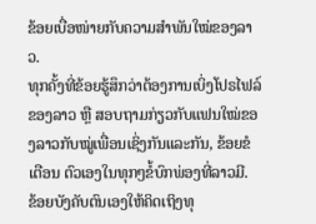ຂ້ອຍເບື່ອໜ່າຍກັບຄວາມສຳພັນໃໝ່ຂອງລາວ.
ທຸກຄັ້ງທີ່ຂ້ອຍຮູ້ສຶກວ່າຕ້ອງການເບິ່ງໂປຣໄຟລ໌ຂອງລາວ ຫຼື ສອບຖາມກ່ຽວກັບແຟນໃໝ່ຂອງລາວກັບໝູ່ເພື່ອນເຊິ່ງກັນແລະກັນ, ຂ້ອຍຂໍເຕືອນ ຕົວເອງໃນທຸກໆຂໍ້ບົກພ່ອງທີ່ລາວມີ.
ຂ້ອຍບັງຄັບຕົນເອງໃຫ້ຄິດເຖິງທຸ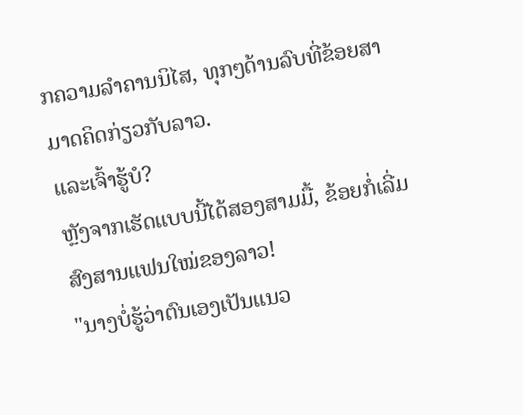ກຄວາມລຳຄານນິໄສ, ທຸກໆດ້ານລົບທີ່ຂ້ອຍສາມາດຄິດກ່ຽວກັບລາວ.
ແລະເຈົ້າຮູ້ບໍ?
ຫຼັງຈາກເຮັດແບບນີ້ໄດ້ສອງສາມມື້, ຂ້ອຍກໍ່ເລີ່ມສົງສານແຟນໃໝ່ຂອງລາວ!
"ນາງບໍ່ຮູ້ວ່າຕົນເອງເປັນແນວ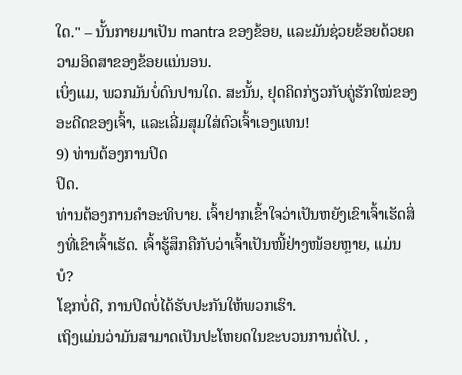ໃດ." – ນັ້ນກາຍມາເປັນ mantra ຂອງຂ້ອຍ, ແລະມັນຊ່ວຍຂ້ອຍດ້ວຍຄວາມອິດສາຂອງຂ້ອຍແນ່ນອນ.
ເບິ່ງແມ, ພວກມັນບໍ່ດົນປານໃດ. ສະນັ້ນ, ຢຸດຄິດກ່ຽວກັບຄູ່ຮັກໃໝ່ຂອງອະດີດຂອງເຈົ້າ, ແລະເລີ່ມສຸມໃສ່ຕົວເຈົ້າເອງແທນ!
9) ທ່ານຕ້ອງການປິດ
ປິດ.
ທ່ານຕ້ອງການຄໍາອະທິບາຍ. ເຈົ້າຢາກເຂົ້າໃຈວ່າເປັນຫຍັງເຂົາເຈົ້າເຮັດສິ່ງທີ່ເຂົາເຈົ້າເຮັດ. ເຈົ້າຮູ້ສຶກຄືກັບວ່າເຈົ້າເປັນໜີ້ຢ່າງໜ້ອຍຫຼາຍ, ແມ່ນບໍ?
ໂຊກບໍ່ດີ, ການປິດບໍ່ໄດ້ຮັບປະກັນໃຫ້ພວກເຮົາ.
ເຖິງແມ່ນວ່າມັນສາມາດເປັນປະໂຫຍດໃນຂະບວນການຕໍ່ໄປ. ,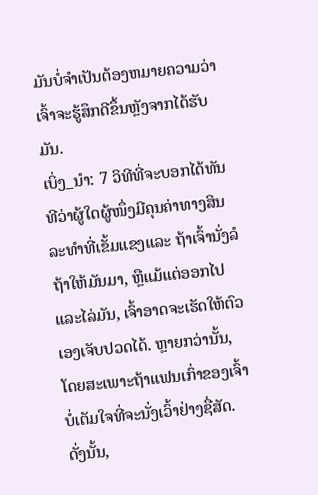ມັນບໍ່ຈໍາເປັນຕ້ອງຫມາຍຄວາມວ່າເຈົ້າຈະຮູ້ສຶກດີຂຶ້ນຫຼັງຈາກໄດ້ຮັບມັນ.
ເບິ່ງ_ນຳ: 7 ວິທີທີ່ຈະບອກໄດ້ທັນທີວ່າຜູ້ໃດຜູ້ໜຶ່ງມີຄຸນຄ່າທາງສິນລະທຳທີ່ເຂັ້ມແຂງແລະ ຖ້າເຈົ້ານັ່ງລໍຖ້າໃຫ້ມັນມາ, ຫຼືແມ້ແຕ່ອອກໄປແລະໄລ່ມັນ, ເຈົ້າອາດຈະເຮັດໃຫ້ຕົວເອງເຈັບປວດໄດ້. ຫຼາຍກວ່ານັ້ນ, ໂດຍສະເພາະຖ້າແຟນເກົ່າຂອງເຈົ້າບໍ່ເຕັມໃຈທີ່ຈະນັ່ງເວົ້າຢ່າງຊື່ສັດ.
ດັ່ງນັ້ນ,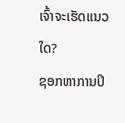ເຈົ້າຈະເຮັດແນວໃດ?
ຊອກຫາການປິ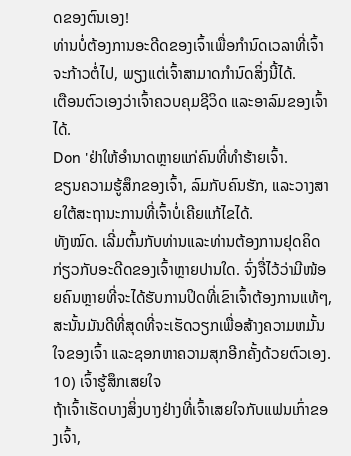ດຂອງຕົນເອງ!
ທ່ານບໍ່ຕ້ອງການອະດີດຂອງເຈົ້າເພື່ອກໍານົດເວລາທີ່ເຈົ້າຈະກ້າວຕໍ່ໄປ, ພຽງແຕ່ເຈົ້າສາມາດກໍານົດສິ່ງນີ້ໄດ້.
ເຕືອນຕົວເອງວ່າເຈົ້າຄວບຄຸມຊີວິດ ແລະອາລົມຂອງເຈົ້າໄດ້.
Don 'ຢ່າໃຫ້ອຳນາດຫຼາຍແກ່ຄົນທີ່ທຳຮ້າຍເຈົ້າ.
ຂຽນຄວາມຮູ້ສຶກຂອງເຈົ້າ, ລົມກັບຄົນຮັກ, ແລະວາງສາຍໃຕ້ສະຖານະການທີ່ເຈົ້າບໍ່ເຄີຍແກ້ໄຂໄດ້.
ທັງໝົດ. ເລີ່ມຕົ້ນກັບທ່ານແລະທ່ານຕ້ອງການຢຸດຄິດກ່ຽວກັບອະດີດຂອງເຈົ້າຫຼາຍປານໃດ. ຈົ່ງຈື່ໄວ້ວ່າມີໜ້ອຍຄົນຫຼາຍທີ່ຈະໄດ້ຮັບການປິດທີ່ເຂົາເຈົ້າຕ້ອງການແທ້ໆ, ສະນັ້ນມັນດີທີ່ສຸດທີ່ຈະເຮັດວຽກເພື່ອສ້າງຄວາມຫມັ້ນໃຈຂອງເຈົ້າ ແລະຊອກຫາຄວາມສຸກອີກຄັ້ງດ້ວຍຕົວເອງ.
10) ເຈົ້າຮູ້ສຶກເສຍໃຈ
ຖ້າເຈົ້າເຮັດບາງສິ່ງບາງຢ່າງທີ່ເຈົ້າເສຍໃຈກັບແຟນເກົ່າຂອງເຈົ້າ,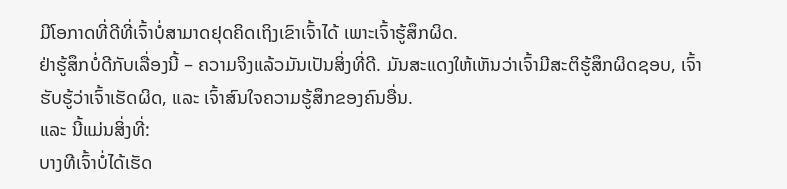ມີໂອກາດທີ່ດີທີ່ເຈົ້າບໍ່ສາມາດຢຸດຄິດເຖິງເຂົາເຈົ້າໄດ້ ເພາະເຈົ້າຮູ້ສຶກຜິດ.
ຢ່າຮູ້ສຶກບໍ່ດີກັບເລື່ອງນີ້ – ຄວາມຈິງແລ້ວມັນເປັນສິ່ງທີ່ດີ. ມັນສະແດງໃຫ້ເຫັນວ່າເຈົ້າມີສະຕິຮູ້ສຶກຜິດຊອບ, ເຈົ້າຮັບຮູ້ວ່າເຈົ້າເຮັດຜິດ, ແລະ ເຈົ້າສົນໃຈຄວາມຮູ້ສຶກຂອງຄົນອື່ນ.
ແລະ ນີ້ແມ່ນສິ່ງທີ່:
ບາງທີເຈົ້າບໍ່ໄດ້ເຮັດ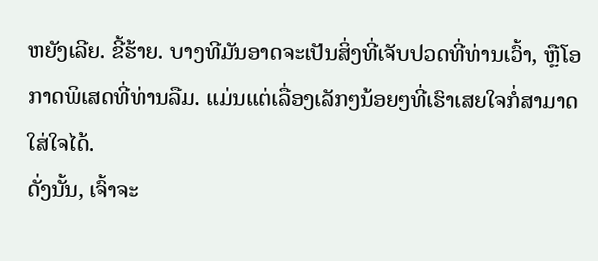ຫຍັງເລີຍ. ຂີ້ຮ້າຍ. ບາງທີມັນອາດຈະເປັນສິ່ງທີ່ເຈັບປວດທີ່ທ່ານເວົ້າ, ຫຼືໂອກາດພິເສດທີ່ທ່ານລືມ. ແມ່ນແຕ່ເລື່ອງເລັກໆນ້ອຍໆທີ່ເຮົາເສຍໃຈກໍ່ສາມາດໃສ່ໃຈໄດ້.
ດັ່ງນັ້ນ, ເຈົ້າຈະ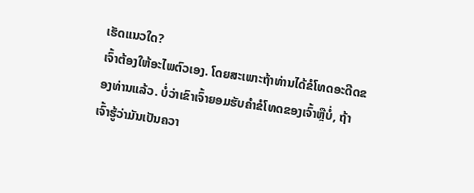ເຮັດແນວໃດ?
ເຈົ້າຕ້ອງໃຫ້ອະໄພຕົວເອງ. ໂດຍສະເພາະຖ້າທ່ານໄດ້ຂໍໂທດອະດີດຂອງທ່ານແລ້ວ. ບໍ່ວ່າເຂົາເຈົ້າຍອມຮັບຄຳຂໍໂທດຂອງເຈົ້າຫຼືບໍ່, ຖ້າເຈົ້າຮູ້ວ່າມັນເປັນຄວາ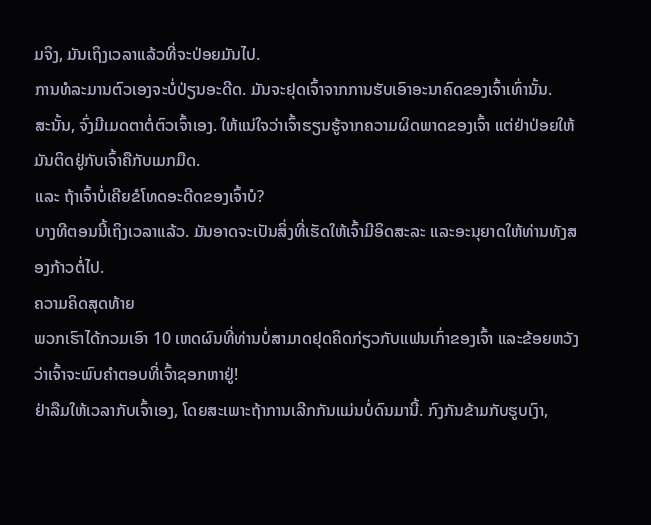ມຈິງ, ມັນເຖິງເວລາແລ້ວທີ່ຈະປ່ອຍມັນໄປ.
ການທໍລະມານຕົວເອງຈະບໍ່ປ່ຽນອະດີດ. ມັນຈະຢຸດເຈົ້າຈາກການຮັບເອົາອະນາຄົດຂອງເຈົ້າເທົ່ານັ້ນ.
ສະນັ້ນ, ຈົ່ງມີເມດຕາຕໍ່ຕົວເຈົ້າເອງ. ໃຫ້ແນ່ໃຈວ່າເຈົ້າຮຽນຮູ້ຈາກຄວາມຜິດພາດຂອງເຈົ້າ ແຕ່ຢ່າປ່ອຍໃຫ້ມັນຕິດຢູ່ກັບເຈົ້າຄືກັບເມກມືດ.
ແລະ ຖ້າເຈົ້າບໍ່ເຄີຍຂໍໂທດອະດີດຂອງເຈົ້າບໍ?
ບາງທີຕອນນີ້ເຖິງເວລາແລ້ວ. ມັນອາດຈະເປັນສິ່ງທີ່ເຮັດໃຫ້ເຈົ້າມີອິດສະລະ ແລະອະນຸຍາດໃຫ້ທ່ານທັງສອງກ້າວຕໍ່ໄປ.
ຄວາມຄິດສຸດທ້າຍ
ພວກເຮົາໄດ້ກວມເອົາ 10 ເຫດຜົນທີ່ທ່ານບໍ່ສາມາດຢຸດຄິດກ່ຽວກັບແຟນເກົ່າຂອງເຈົ້າ ແລະຂ້ອຍຫວັງວ່າເຈົ້າຈະພົບຄຳຕອບທີ່ເຈົ້າຊອກຫາຢູ່!
ຢ່າລືມໃຫ້ເວລາກັບເຈົ້າເອງ, ໂດຍສະເພາະຖ້າການເລີກກັນແມ່ນບໍ່ດົນມານີ້. ກົງກັນຂ້າມກັບຮູບເງົາ,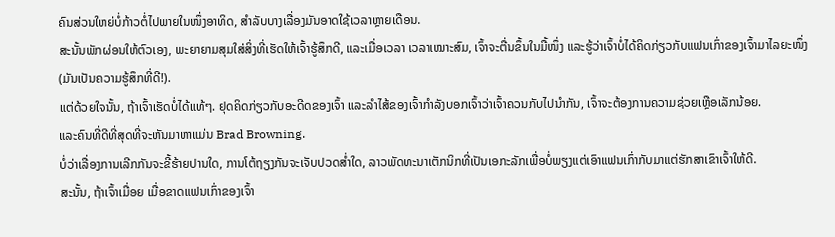ຄົນສ່ວນໃຫຍ່ບໍ່ກ້າວຕໍ່ໄປພາຍໃນໜຶ່ງອາທິດ, ສຳລັບບາງເລື່ອງມັນອາດໃຊ້ເວລາຫຼາຍເດືອນ.
ສະນັ້ນພັກຜ່ອນໃຫ້ຕົວເອງ, ພະຍາຍາມສຸມໃສ່ສິ່ງທີ່ເຮັດໃຫ້ເຈົ້າຮູ້ສຶກດີ, ແລະເມື່ອເວລາ ເວລາເໝາະສົມ, ເຈົ້າຈະຕື່ນຂຶ້ນໃນມື້ໜຶ່ງ ແລະຮູ້ວ່າເຈົ້າບໍ່ໄດ້ຄິດກ່ຽວກັບແຟນເກົ່າຂອງເຈົ້າມາໄລຍະໜຶ່ງ (ມັນເປັນຄວາມຮູ້ສຶກທີ່ດີ!).
ແຕ່ດ້ວຍໃຈນັ້ນ, ຖ້າເຈົ້າເຮັດບໍ່ໄດ້ແທ້ໆ. ຢຸດຄິດກ່ຽວກັບອະດີດຂອງເຈົ້າ ແລະລໍາໄສ້ຂອງເຈົ້າກໍາລັງບອກເຈົ້າວ່າເຈົ້າຄວນກັບໄປນໍາກັນ, ເຈົ້າຈະຕ້ອງການຄວາມຊ່ວຍເຫຼືອເລັກນ້ອຍ.
ແລະຄົນທີ່ດີທີ່ສຸດທີ່ຈະຫັນມາຫາແມ່ນ Brad Browning.
ບໍ່ວ່າເລື່ອງການເລີກກັນຈະຂີ້ຮ້າຍປານໃດ, ການໂຕ້ຖຽງກັນຈະເຈັບປວດສໍ່າໃດ, ລາວພັດທະນາເຕັກນິກທີ່ເປັນເອກະລັກເພື່ອບໍ່ພຽງແຕ່ເອົາແຟນເກົ່າກັບມາແຕ່ຮັກສາເຂົາເຈົ້າໃຫ້ດີ.
ສະນັ້ນ, ຖ້າເຈົ້າເມື່ອຍ ເມື່ອຂາດແຟນເກົ່າຂອງເຈົ້າ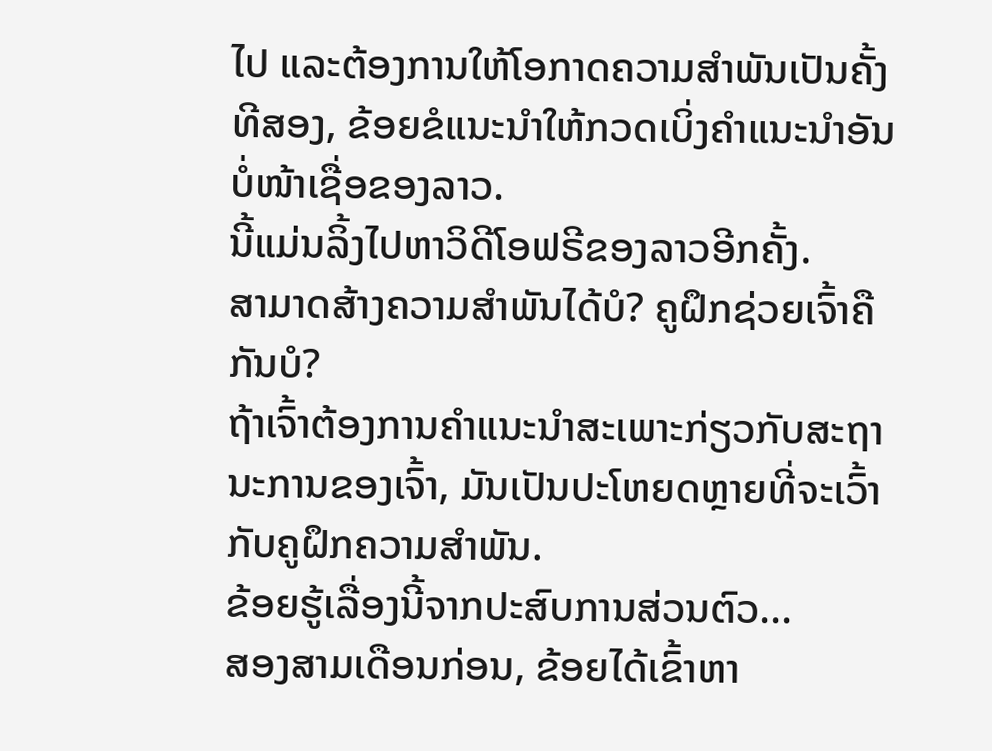ໄປ ແລະຕ້ອງການໃຫ້ໂອກາດຄວາມສຳພັນເປັນຄັ້ງທີສອງ, ຂ້ອຍຂໍແນະນຳໃຫ້ກວດເບິ່ງຄຳແນະນຳອັນບໍ່ໜ້າເຊື່ອຂອງລາວ.
ນີ້ແມ່ນລິ້ງໄປຫາວິດີໂອຟຣີຂອງລາວອີກຄັ້ງ.
ສາມາດສ້າງຄວາມສໍາພັນໄດ້ບໍ? ຄູຝຶກຊ່ວຍເຈົ້າຄືກັນບໍ?
ຖ້າເຈົ້າຕ້ອງການຄໍາແນະນໍາສະເພາະກ່ຽວກັບສະຖານະການຂອງເຈົ້າ, ມັນເປັນປະໂຫຍດຫຼາຍທີ່ຈະເວົ້າກັບຄູຝຶກຄວາມສຳພັນ.
ຂ້ອຍຮູ້ເລື່ອງນີ້ຈາກປະສົບການສ່ວນຕົວ...
ສອງສາມເດືອນກ່ອນ, ຂ້ອຍໄດ້ເຂົ້າຫາ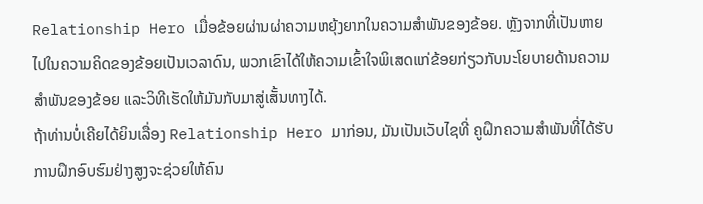Relationship Hero ເມື່ອຂ້ອຍຜ່ານຜ່າຄວາມຫຍຸ້ງຍາກໃນຄວາມສຳພັນຂອງຂ້ອຍ. ຫຼັງຈາກທີ່ເປັນຫາຍໄປໃນຄວາມຄິດຂອງຂ້ອຍເປັນເວລາດົນ, ພວກເຂົາໄດ້ໃຫ້ຄວາມເຂົ້າໃຈພິເສດແກ່ຂ້ອຍກ່ຽວກັບນະໂຍບາຍດ້ານຄວາມສຳພັນຂອງຂ້ອຍ ແລະວິທີເຮັດໃຫ້ມັນກັບມາສູ່ເສັ້ນທາງໄດ້.
ຖ້າທ່ານບໍ່ເຄີຍໄດ້ຍິນເລື່ອງ Relationship Hero ມາກ່ອນ, ມັນເປັນເວັບໄຊທີ່ ຄູຝຶກຄວາມສຳພັນທີ່ໄດ້ຮັບການຝຶກອົບຮົມຢ່າງສູງຈະຊ່ວຍໃຫ້ຄົນ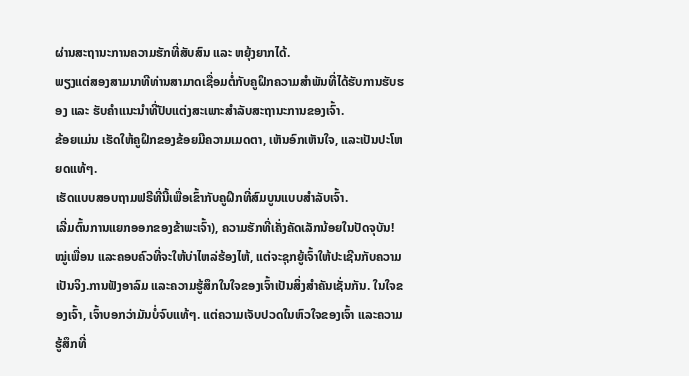ຜ່ານສະຖານະການຄວາມຮັກທີ່ສັບສົນ ແລະ ຫຍຸ້ງຍາກໄດ້.
ພຽງແຕ່ສອງສາມນາທີທ່ານສາມາດເຊື່ອມຕໍ່ກັບຄູຝຶກຄວາມສຳພັນທີ່ໄດ້ຮັບການຮັບຮອງ ແລະ ຮັບຄຳແນະນຳທີ່ປັບແຕ່ງສະເພາະສຳລັບສະຖານະການຂອງເຈົ້າ.
ຂ້ອຍແມ່ນ ເຮັດໃຫ້ຄູຝຶກຂອງຂ້ອຍມີຄວາມເມດຕາ, ເຫັນອົກເຫັນໃຈ, ແລະເປັນປະໂຫຍດແທ້ໆ.
ເຮັດແບບສອບຖາມຟຣີທີ່ນີ້ເພື່ອເຂົ້າກັບຄູຝຶກທີ່ສົມບູນແບບສຳລັບເຈົ້າ.
ເລີ່ມຕົ້ນການແຍກອອກຂອງຂ້າພະເຈົ້າ), ຄວາມຮັກທີ່ເຄັ່ງຄັດເລັກນ້ອຍໃນປັດຈຸບັນ! ໝູ່ເພື່ອນ ແລະຄອບຄົວທີ່ຈະໃຫ້ບ່າໄຫລ່ຮ້ອງໄຫ້, ແຕ່ຈະຊຸກຍູ້ເຈົ້າໃຫ້ປະເຊີນກັບຄວາມເປັນຈິງ.ການຟັງອາລົມ ແລະຄວາມຮູ້ສຶກໃນໃຈຂອງເຈົ້າເປັນສິ່ງສຳຄັນເຊັ່ນກັນ. ໃນໃຈຂອງເຈົ້າ, ເຈົ້າບອກວ່າມັນບໍ່ຈົບແທ້ໆ. ແຕ່ຄວາມເຈັບປວດໃນຫົວໃຈຂອງເຈົ້າ ແລະຄວາມຮູ້ສຶກທີ່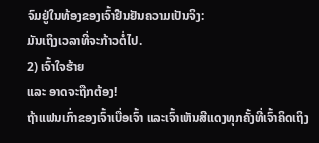ຈົມຢູ່ໃນທ້ອງຂອງເຈົ້າຢືນຢັນຄວາມເປັນຈິງ:
ມັນເຖິງເວລາທີ່ຈະກ້າວຕໍ່ໄປ.
2) ເຈົ້າໃຈຮ້າຍ
ແລະ ອາດຈະຖືກຕ້ອງ!
ຖ້າແຟນເກົ່າຂອງເຈົ້າເບື່ອເຈົ້າ ແລະເຈົ້າເຫັນສີແດງທຸກຄັ້ງທີ່ເຈົ້າຄິດເຖິງ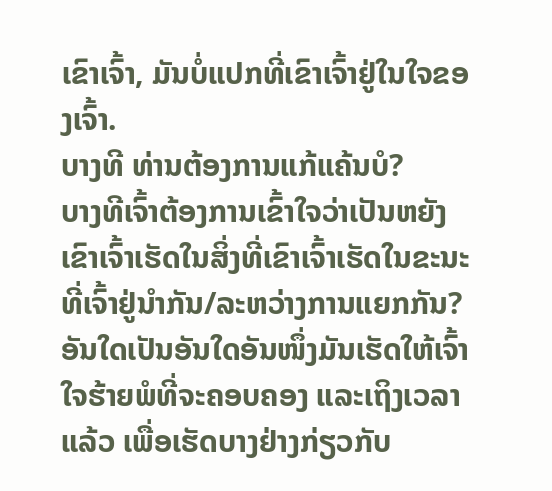ເຂົາເຈົ້າ, ມັນບໍ່ແປກທີ່ເຂົາເຈົ້າຢູ່ໃນໃຈຂອງເຈົ້າ.
ບາງທີ ທ່ານຕ້ອງການແກ້ແຄ້ນບໍ?
ບາງທີເຈົ້າຕ້ອງການເຂົ້າໃຈວ່າເປັນຫຍັງເຂົາເຈົ້າເຮັດໃນສິ່ງທີ່ເຂົາເຈົ້າເຮັດໃນຂະນະທີ່ເຈົ້າຢູ່ນຳກັນ/ລະຫວ່າງການແຍກກັນ?
ອັນໃດເປັນອັນໃດອັນໜຶ່ງມັນເຮັດໃຫ້ເຈົ້າໃຈຮ້າຍພໍທີ່ຈະຄອບຄອງ ແລະເຖິງເວລາແລ້ວ ເພື່ອເຮັດບາງຢ່າງກ່ຽວກັບ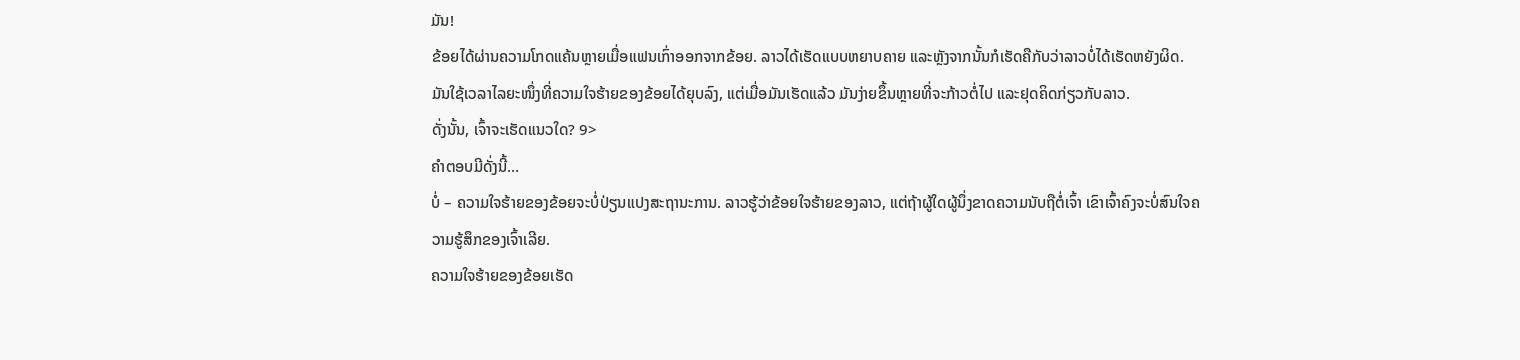ມັນ!
ຂ້ອຍໄດ້ຜ່ານຄວາມໂກດແຄ້ນຫຼາຍເມື່ອແຟນເກົ່າອອກຈາກຂ້ອຍ. ລາວໄດ້ເຮັດແບບຫຍາບຄາຍ ແລະຫຼັງຈາກນັ້ນກໍເຮັດຄືກັບວ່າລາວບໍ່ໄດ້ເຮັດຫຍັງຜິດ.
ມັນໃຊ້ເວລາໄລຍະໜຶ່ງທີ່ຄວາມໃຈຮ້າຍຂອງຂ້ອຍໄດ້ຍຸບລົງ, ແຕ່ເມື່ອມັນເຮັດແລ້ວ ມັນງ່າຍຂຶ້ນຫຼາຍທີ່ຈະກ້າວຕໍ່ໄປ ແລະຢຸດຄິດກ່ຽວກັບລາວ.
ດັ່ງນັ້ນ, ເຈົ້າຈະເຮັດແນວໃດ? 9>
ຄຳຕອບມີດັ່ງນີ້…
ບໍ່ – ຄວາມໃຈຮ້າຍຂອງຂ້ອຍຈະບໍ່ປ່ຽນແປງສະຖານະການ. ລາວຮູ້ວ່າຂ້ອຍໃຈຮ້າຍຂອງລາວ, ແຕ່ຖ້າຜູ້ໃດຜູ້ນຶ່ງຂາດຄວາມນັບຖືຕໍ່ເຈົ້າ ເຂົາເຈົ້າຄົງຈະບໍ່ສົນໃຈຄວາມຮູ້ສຶກຂອງເຈົ້າເລີຍ.
ຄວາມໃຈຮ້າຍຂອງຂ້ອຍເຮັດ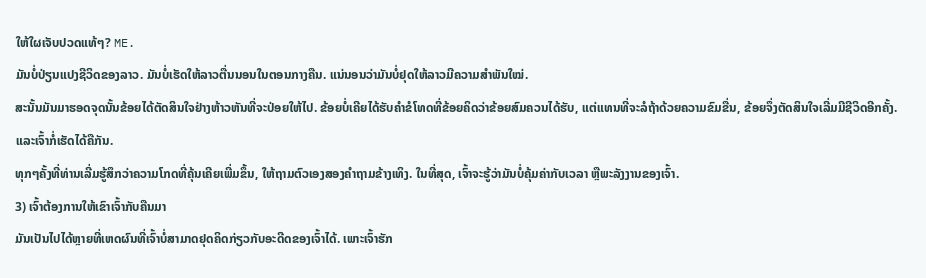ໃຫ້ໃຜເຈັບປວດແທ້ໆ? ME.
ມັນບໍ່ປ່ຽນແປງຊີວິດຂອງລາວ. ມັນບໍ່ເຮັດໃຫ້ລາວຕື່ນນອນໃນຕອນກາງຄືນ. ແນ່ນອນວ່າມັນບໍ່ຢຸດໃຫ້ລາວມີຄວາມສໍາພັນໃໝ່.
ສະນັ້ນມັນມາຮອດຈຸດນັ້ນຂ້ອຍໄດ້ຕັດສິນໃຈຢ່າງຫ້າວຫັນທີ່ຈະປ່ອຍໃຫ້ໄປ. ຂ້ອຍບໍ່ເຄີຍໄດ້ຮັບຄຳຂໍໂທດທີ່ຂ້ອຍຄິດວ່າຂ້ອຍສົມຄວນໄດ້ຮັບ, ແຕ່ແທນທີ່ຈະລໍຖ້າດ້ວຍຄວາມຂົມຂື່ນ, ຂ້ອຍຈຶ່ງຕັດສິນໃຈເລີ່ມມີຊີວິດອີກຄັ້ງ.
ແລະເຈົ້າກໍ່ເຮັດໄດ້ຄືກັນ.
ທຸກໆຄັ້ງທີ່ທ່ານເລີ່ມຮູ້ສຶກວ່າຄວາມໂກດທີ່ຄຸ້ນເຄີຍເພີ່ມຂຶ້ນ, ໃຫ້ຖາມຕົວເອງສອງຄໍາຖາມຂ້າງເທິງ. ໃນທີ່ສຸດ, ເຈົ້າຈະຮູ້ວ່າມັນບໍ່ຄຸ້ມຄ່າກັບເວລາ ຫຼືພະລັງງານຂອງເຈົ້າ.
3) ເຈົ້າຕ້ອງການໃຫ້ເຂົາເຈົ້າກັບຄືນມາ
ມັນເປັນໄປໄດ້ຫຼາຍທີ່ເຫດຜົນທີ່ເຈົ້າບໍ່ສາມາດຢຸດຄິດກ່ຽວກັບອະດີດຂອງເຈົ້າໄດ້. ເພາະເຈົ້າຮັກ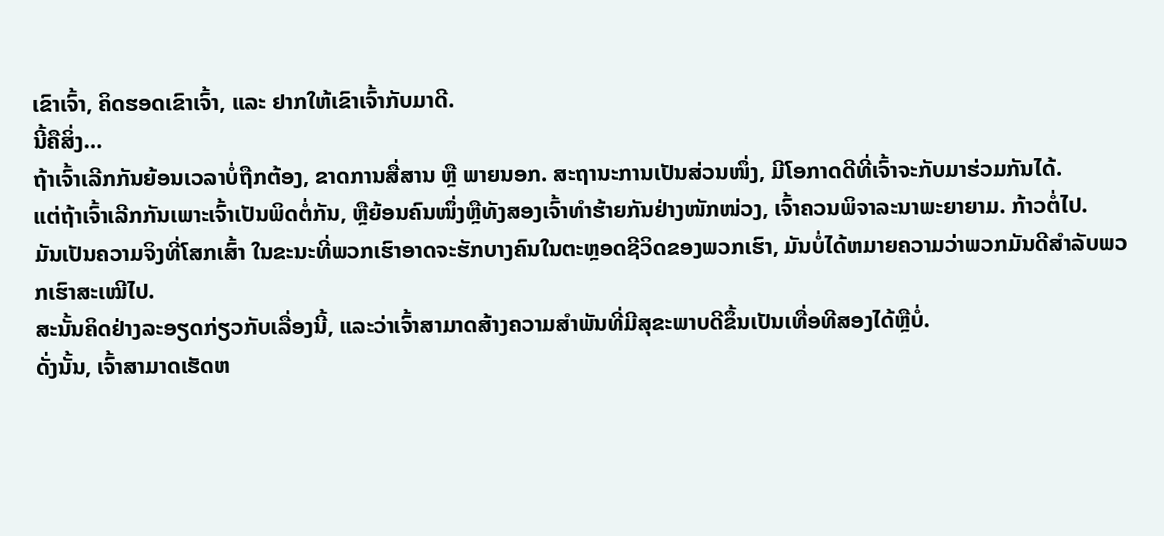ເຂົາເຈົ້າ, ຄິດຮອດເຂົາເຈົ້າ, ແລະ ຢາກໃຫ້ເຂົາເຈົ້າກັບມາດີ.
ນີ້ຄືສິ່ງ…
ຖ້າເຈົ້າເລີກກັນຍ້ອນເວລາບໍ່ຖືກຕ້ອງ, ຂາດການສື່ສານ ຫຼື ພາຍນອກ. ສະຖານະການເປັນສ່ວນໜຶ່ງ, ມີໂອກາດດີທີ່ເຈົ້າຈະກັບມາຮ່ວມກັນໄດ້.
ແຕ່ຖ້າເຈົ້າເລີກກັນເພາະເຈົ້າເປັນພິດຕໍ່ກັນ, ຫຼືຍ້ອນຄົນໜຶ່ງຫຼືທັງສອງເຈົ້າທຳຮ້າຍກັນຢ່າງໜັກໜ່ວງ, ເຈົ້າຄວນພິຈາລະນາພະຍາຍາມ. ກ້າວຕໍ່ໄປ.
ມັນເປັນຄວາມຈິງທີ່ໂສກເສົ້າ ໃນຂະນະທີ່ພວກເຮົາອາດຈະຮັກບາງຄົນໃນຕະຫຼອດຊີວິດຂອງພວກເຮົາ, ມັນບໍ່ໄດ້ຫມາຍຄວາມວ່າພວກມັນດີສໍາລັບພວກເຮົາສະເໝີໄປ.
ສະນັ້ນຄິດຢ່າງລະອຽດກ່ຽວກັບເລື່ອງນີ້, ແລະວ່າເຈົ້າສາມາດສ້າງຄວາມສໍາພັນທີ່ມີສຸຂະພາບດີຂຶ້ນເປັນເທື່ອທີສອງໄດ້ຫຼືບໍ່.
ດັ່ງນັ້ນ, ເຈົ້າສາມາດເຮັດຫ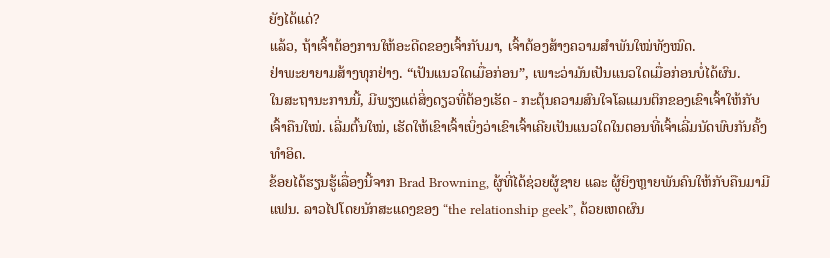ຍັງໄດ້ແດ່?
ແລ້ວ, ຖ້າເຈົ້າຕ້ອງການໃຫ້ອະດີດຂອງເຈົ້າກັບມາ, ເຈົ້າຕ້ອງສ້າງຄວາມສໍາພັນໃໝ່ທັງໝົດ.
ຢ່າພະຍາຍາມສ້າງທຸກຢ່າງ. “ເປັນແນວໃດເມື່ອກ່ອນ”, ເພາະວ່າມັນເປັນແນວໃດເມື່ອກ່ອນບໍ່ໄດ້ຜົນ.
ໃນສະຖານະການນີ້, ມີພຽງແຕ່ສິ່ງດຽວທີ່ຕ້ອງເຮັດ - ກະຕຸ້ນຄວາມສົນໃຈໂລແມນຕິກຂອງເຂົາເຈົ້າໃຫ້ກັບເຈົ້າຄືນໃໝ່. ເລີ່ມຕົ້ນໃໝ່, ເຮັດໃຫ້ເຂົາເຈົ້າເບິ່ງວ່າເຂົາເຈົ້າເຄີຍເປັນແນວໃດໃນຕອນທີ່ເຈົ້າເລີ່ມນັດພົບກັນຄັ້ງທຳອິດ.
ຂ້ອຍໄດ້ຮຽນຮູ້ເລື່ອງນີ້ຈາກ Brad Browning, ຜູ້ທີ່ໄດ້ຊ່ວຍຜູ້ຊາຍ ແລະ ຜູ້ຍິງຫຼາຍພັນຄົນໃຫ້ກັບຄືນມາມີແຟນ. ລາວໄປໂດຍນັກສະແດງຂອງ “the relationship geek”, ດ້ວຍເຫດຜົນ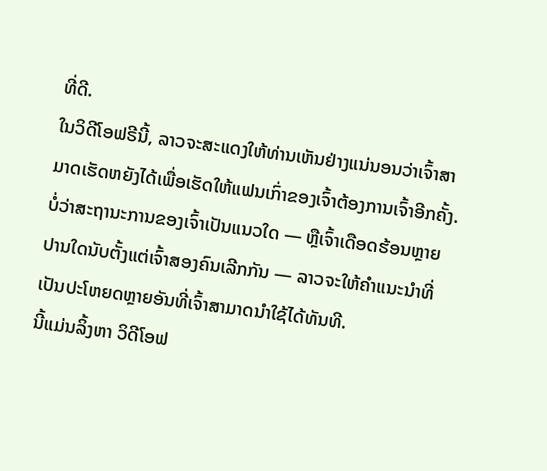ທີ່ດີ.
ໃນວິດີໂອຟຣີນີ້, ລາວຈະສະແດງໃຫ້ທ່ານເຫັນຢ່າງແນ່ນອນວ່າເຈົ້າສາມາດເຮັດຫຍັງໄດ້ເພື່ອເຮັດໃຫ້ແຟນເກົ່າຂອງເຈົ້າຕ້ອງການເຈົ້າອີກຄັ້ງ.
ບໍ່ວ່າສະຖານະການຂອງເຈົ້າເປັນແນວໃດ — ຫຼືເຈົ້າເດືອດຮ້ອນຫຼາຍປານໃດນັບຕັ້ງແຕ່ເຈົ້າສອງຄົນເລີກກັນ — ລາວຈະໃຫ້ຄຳແນະນຳທີ່ເປັນປະໂຫຍດຫຼາຍອັນທີ່ເຈົ້າສາມາດນຳໃຊ້ໄດ້ທັນທີ.
ນີ້ແມ່ນລິ້ງຫາ ວິດີໂອຟ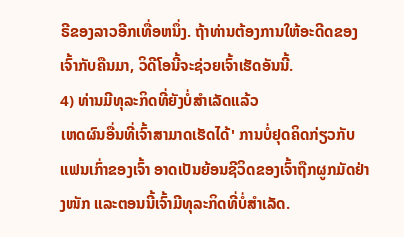ຣີຂອງລາວອີກເທື່ອຫນຶ່ງ. ຖ້າທ່ານຕ້ອງການໃຫ້ອະດີດຂອງເຈົ້າກັບຄືນມາ, ວິດີໂອນີ້ຈະຊ່ວຍເຈົ້າເຮັດອັນນີ້.
4) ທ່ານມີທຸລະກິດທີ່ຍັງບໍ່ສໍາເລັດແລ້ວ
ເຫດຜົນອື່ນທີ່ເຈົ້າສາມາດເຮັດໄດ້' ການບໍ່ຢຸດຄິດກ່ຽວກັບແຟນເກົ່າຂອງເຈົ້າ ອາດເປັນຍ້ອນຊີວິດຂອງເຈົ້າຖືກຜູກມັດຢ່າງໜັກ ແລະຕອນນີ້ເຈົ້າມີທຸລະກິດທີ່ບໍ່ສຳເລັດ.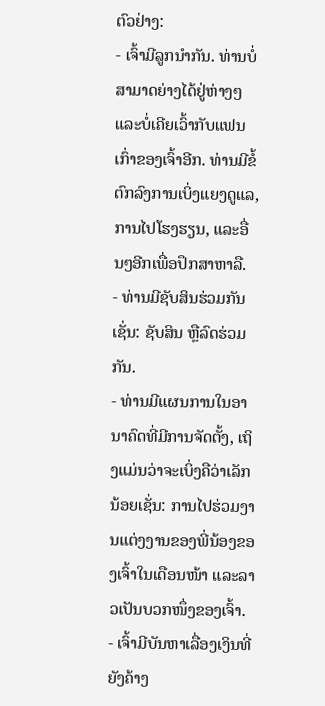ຕົວຢ່າງ:
- ເຈົ້າມີລູກນຳກັນ. ທ່ານບໍ່ສາມາດຍ່າງໄດ້ຢູ່ຫ່າງໆ ແລະບໍ່ເຄີຍເວົ້າກັບແຟນເກົ່າຂອງເຈົ້າອີກ. ທ່ານມີຂໍ້ຕົກລົງການເບິ່ງແຍງດູແລ, ການໄປໂຮງຮຽນ, ແລະອື່ນໆອີກເພື່ອປຶກສາຫາລື.
- ທ່ານມີຊັບສິນຮ່ວມກັນເຊັ່ນ: ຊັບສິນ ຫຼືລົດຮ່ວມກັນ.
- ທ່ານມີແຜນການໃນອານາຄົດທີ່ມີການຈັດຕັ້ງ, ເຖິງແມ່ນວ່າຈະເບິ່ງຄືວ່າເລັກນ້ອຍເຊັ່ນ: ການໄປຮ່ວມງານແຕ່ງງານຂອງພີ່ນ້ອງຂອງເຈົ້າໃນເດືອນໜ້າ ແລະລາວເປັນບວກໜຶ່ງຂອງເຈົ້າ.
- ເຈົ້າມີບັນຫາເລື່ອງເງິນທີ່ຍັງຄ້າງ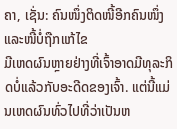ຄາ, ເຊັ່ນ: ຄົນໜຶ່ງຕິດໜີ້ອີກຄົນໜຶ່ງ ແລະໜີ້ບໍ່ຖືກແກ້ໄຂ
ມີເຫດຜົນຫຼາຍຢ່າງທີ່ເຈົ້າອາດມີທຸລະກິດບໍ່ແລ້ວກັບອະດີດຂອງເຈົ້າ. ແຕ່ນີ້ແມ່ນເຫດຜົນທົ່ວໄປທີ່ວ່າເປັນຫ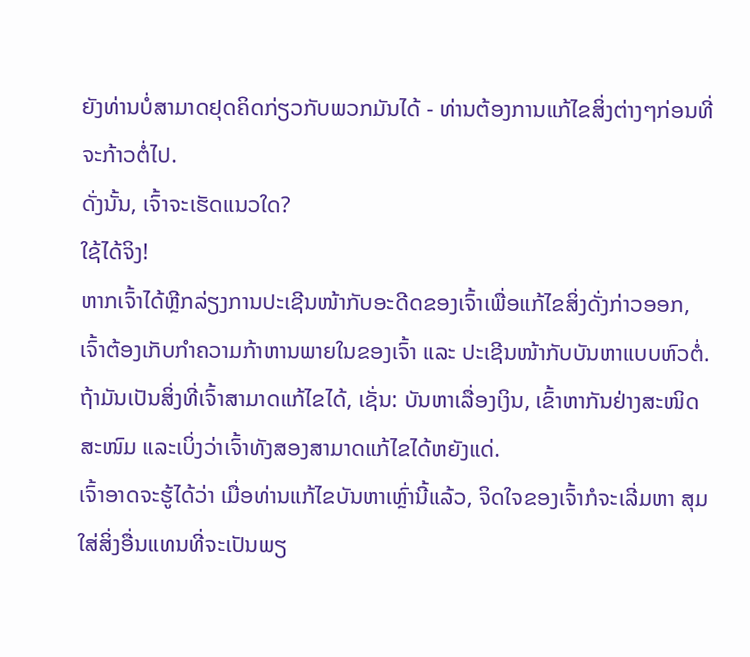ຍັງທ່ານບໍ່ສາມາດຢຸດຄິດກ່ຽວກັບພວກມັນໄດ້ - ທ່ານຕ້ອງການແກ້ໄຂສິ່ງຕ່າງໆກ່ອນທີ່ຈະກ້າວຕໍ່ໄປ.
ດັ່ງນັ້ນ, ເຈົ້າຈະເຮັດແນວໃດ?
ໃຊ້ໄດ້ຈິງ!
ຫາກເຈົ້າໄດ້ຫຼີກລ່ຽງການປະເຊີນໜ້າກັບອະດີດຂອງເຈົ້າເພື່ອແກ້ໄຂສິ່ງດັ່ງກ່າວອອກ, ເຈົ້າຕ້ອງເກັບກຳຄວາມກ້າຫານພາຍໃນຂອງເຈົ້າ ແລະ ປະເຊີນໜ້າກັບບັນຫາແບບຫົວຕໍ່.
ຖ້າມັນເປັນສິ່ງທີ່ເຈົ້າສາມາດແກ້ໄຂໄດ້, ເຊັ່ນ: ບັນຫາເລື່ອງເງິນ, ເຂົ້າຫາກັນຢ່າງສະໜິດສະໜົມ ແລະເບິ່ງວ່າເຈົ້າທັງສອງສາມາດແກ້ໄຂໄດ້ຫຍັງແດ່.
ເຈົ້າອາດຈະຮູ້ໄດ້ວ່າ ເມື່ອທ່ານແກ້ໄຂບັນຫາເຫຼົ່ານີ້ແລ້ວ, ຈິດໃຈຂອງເຈົ້າກໍຈະເລີ່ມຫາ ສຸມໃສ່ສິ່ງອື່ນແທນທີ່ຈະເປັນພຽ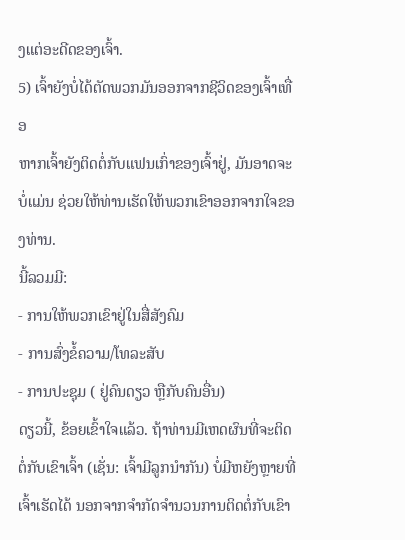ງແຕ່ອະດີດຂອງເຈົ້າ.
5) ເຈົ້າຍັງບໍ່ໄດ້ຕັດພວກມັນອອກຈາກຊີວິດຂອງເຈົ້າເທື່ອ
ຫາກເຈົ້າຍັງຕິດຕໍ່ກັບແຟນເກົ່າຂອງເຈົ້າຢູ່, ມັນອາດຈະບໍ່ແມ່ນ ຊ່ວຍໃຫ້ທ່ານເຮັດໃຫ້ພວກເຂົາອອກຈາກໃຈຂອງທ່ານ.
ນີ້ລວມມີ:
- ການໃຫ້ພວກເຂົາຢູ່ໃນສື່ສັງຄົມ
- ການສົ່ງຂໍ້ຄວາມ/ໂທລະສັບ
- ການປະຊຸມ ( ຢູ່ຄົນດຽວ ຫຼືກັບຄົນອື່ນ)
ດຽວນີ້, ຂ້ອຍເຂົ້າໃຈແລ້ວ. ຖ້າທ່ານມີເຫດຜົນທີ່ຈະຕິດຕໍ່ກັບເຂົາເຈົ້າ (ເຊັ່ນ: ເຈົ້າມີລູກນຳກັນ) ບໍ່ມີຫຍັງຫຼາຍທີ່ເຈົ້າເຮັດໄດ້ ນອກຈາກຈໍາກັດຈໍານວນການຕິດຕໍ່ກັບເຂົາ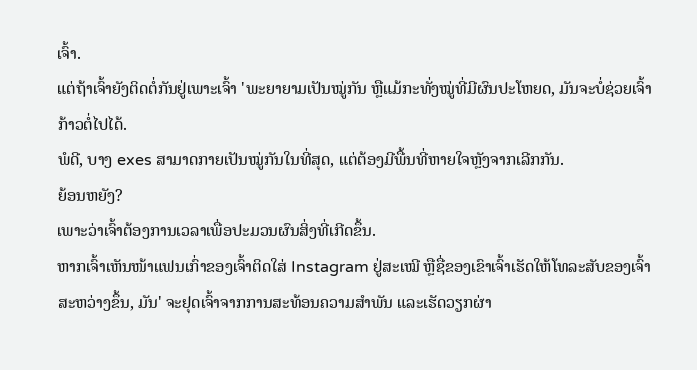ເຈົ້າ.
ແຕ່ຖ້າເຈົ້າຍັງຕິດຕໍ່ກັນຢູ່ເພາະເຈົ້າ 'ພະຍາຍາມເປັນໝູ່ກັນ ຫຼືແມ້ກະທັ່ງໝູ່ທີ່ມີຜົນປະໂຫຍດ, ມັນຈະບໍ່ຊ່ວຍເຈົ້າກ້າວຕໍ່ໄປໄດ້.
ພໍດີ, ບາງ exes ສາມາດກາຍເປັນໝູ່ກັນໃນທີ່ສຸດ, ແຕ່ຕ້ອງມີພື້ນທີ່ຫາຍໃຈຫຼັງຈາກເລີກກັນ.
ຍ້ອນຫຍັງ?
ເພາະວ່າເຈົ້າຕ້ອງການເວລາເພື່ອປະມວນຜົນສິ່ງທີ່ເກີດຂຶ້ນ.
ຫາກເຈົ້າເຫັນໜ້າແຟນເກົ່າຂອງເຈົ້າຕິດໃສ່ Instagram ຢູ່ສະເໝີ ຫຼືຊື່ຂອງເຂົາເຈົ້າເຮັດໃຫ້ໂທລະສັບຂອງເຈົ້າສະຫວ່າງຂຶ້ນ, ມັນ' ຈະຢຸດເຈົ້າຈາກການສະທ້ອນຄວາມສໍາພັນ ແລະເຮັດວຽກຜ່າ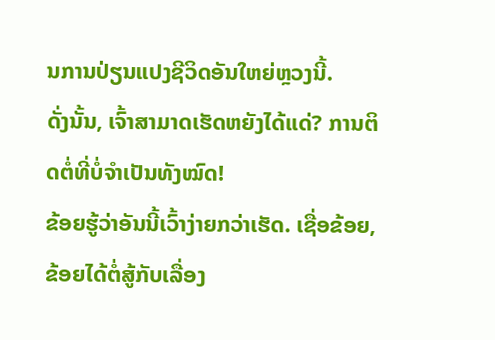ນການປ່ຽນແປງຊີວິດອັນໃຫຍ່ຫຼວງນີ້.
ດັ່ງນັ້ນ, ເຈົ້າສາມາດເຮັດຫຍັງໄດ້ແດ່? ການຕິດຕໍ່ທີ່ບໍ່ຈໍາເປັນທັງໝົດ!
ຂ້ອຍຮູ້ວ່າອັນນີ້ເວົ້າງ່າຍກວ່າເຮັດ. ເຊື່ອຂ້ອຍ, ຂ້ອຍໄດ້ຕໍ່ສູ້ກັບເລື່ອງ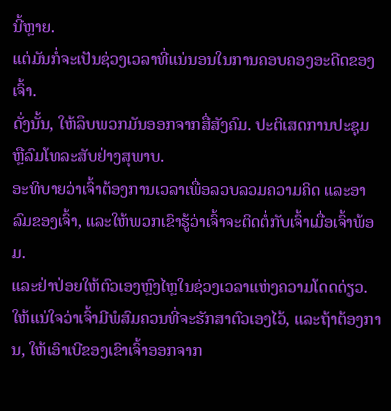ນີ້ຫຼາຍ.
ແຕ່ມັນກໍ່ຈະເປັນຊ່ວງເວລາທີ່ແນ່ນອນໃນການຄອບຄອງອະດີດຂອງເຈົ້າ.
ດັ່ງນັ້ນ, ໃຫ້ລຶບພວກມັນອອກຈາກສື່ສັງຄົມ. ປະຕິເສດການປະຊຸມ ຫຼືລົມໂທລະສັບຢ່າງສຸພາບ.
ອະທິບາຍວ່າເຈົ້າຕ້ອງການເວລາເພື່ອລວບລວມຄວາມຄິດ ແລະອາລົມຂອງເຈົ້າ, ແລະໃຫ້ພວກເຂົາຮູ້ວ່າເຈົ້າຈະຕິດຕໍ່ກັບເຈົ້າເມື່ອເຈົ້າພ້ອມ.
ແລະຢ່າປ່ອຍໃຫ້ຕົວເອງຫຼົງໄຫຼໃນຊ່ວງເວລາແຫ່ງຄວາມໂດດດ່ຽວ. ໃຫ້ແນ່ໃຈວ່າເຈົ້າມີພໍສົມຄວນທີ່ຈະຮັກສາຕົວເອງໄວ້, ແລະຖ້າຕ້ອງການ, ໃຫ້ເອົາເບີຂອງເຂົາເຈົ້າອອກຈາກ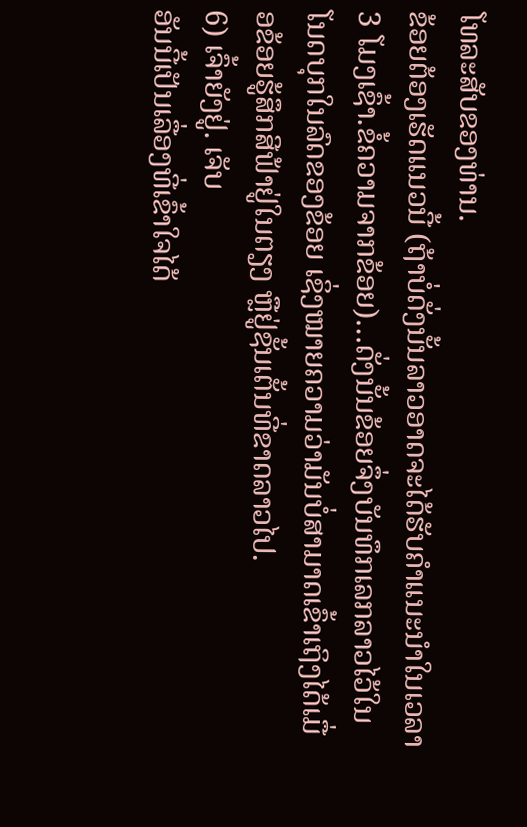ໂທລະສັບຂອງທ່ານ.
ຂ້ອຍຕ້ອງເຮັດແນວນີ້ (ຖ້າບໍ່ດັ່ງນັ້ນລາວອາດຈະໄດ້ຮັບຄໍາແນະນໍາໃນເວລາ 3 ໂມງເຊົ້າ.ຂໍ້ຄວາມຈາກຂ້ອຍ)…ດັ່ງນັ້ນຂ້ອຍຈຶ່ງບັນທຶກເລກລາວໄວ້ໃນໂນດບຸກໃນລົດຂອງຂ້ອຍ ເຊິ່ງໝາຍຄວາມວ່າມັນບໍ່ສາມາດເຂົ້າເຖິງໄດ້ເມື່ອຂ້ອຍຮູ້ສຶກສີຟ້າຢູ່ໃນຕຽງ ຫຼືຢູ່ຊັ້ນເຕັ້ນທີ່ຂາດລາວໄປ.
6) ເຈົ້າຍັງຢູ່. ເຈັບ
ອັນນີ້ເປັນເລື່ອງທີ່ເຂົ້າໃຈໄດ້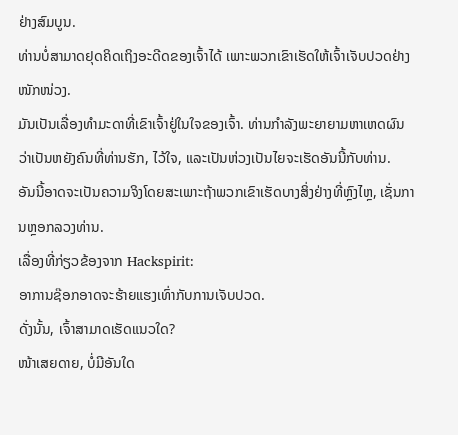ຢ່າງສົມບູນ.
ທ່ານບໍ່ສາມາດຢຸດຄິດເຖິງອະດີດຂອງເຈົ້າໄດ້ ເພາະພວກເຂົາເຮັດໃຫ້ເຈົ້າເຈັບປວດຢ່າງໜັກໜ່ວງ.
ມັນເປັນເລື່ອງທຳມະດາທີ່ເຂົາເຈົ້າຢູ່ໃນໃຈຂອງເຈົ້າ. ທ່ານກຳລັງພະຍາຍາມຫາເຫດຜົນວ່າເປັນຫຍັງຄົນທີ່ທ່ານຮັກ, ໄວ້ໃຈ, ແລະເປັນຫ່ວງເປັນໄຍຈະເຮັດອັນນີ້ກັບທ່ານ.
ອັນນີ້ອາດຈະເປັນຄວາມຈິງໂດຍສະເພາະຖ້າພວກເຂົາເຮັດບາງສິ່ງຢ່າງທີ່ຫຼົງໄຫຼ, ເຊັ່ນການຫຼອກລວງທ່ານ.
ເລື່ອງທີ່ກ່ຽວຂ້ອງຈາກ Hackspirit:
ອາການຊ໊ອກອາດຈະຮ້າຍແຮງເທົ່າກັບການເຈັບປວດ.
ດັ່ງນັ້ນ, ເຈົ້າສາມາດເຮັດແນວໃດ?
ໜ້າເສຍດາຍ, ບໍ່ມີອັນໃດ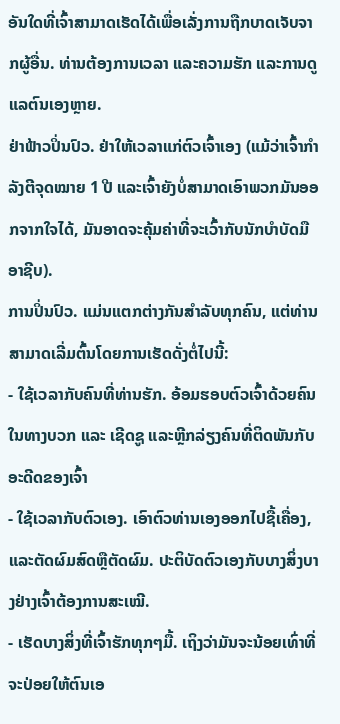ອັນໃດທີ່ເຈົ້າສາມາດເຮັດໄດ້ເພື່ອເລັ່ງການຖືກບາດເຈັບຈາກຜູ້ອື່ນ. ທ່ານຕ້ອງການເວລາ ແລະຄວາມຮັກ ແລະການດູແລຕົນເອງຫຼາຍ.
ຢ່າຟ້າວປິ່ນປົວ. ຢ່າໃຫ້ເວລາແກ່ຕົວເຈົ້າເອງ (ແມ້ວ່າເຈົ້າກຳລັງຕີຈຸດໝາຍ 1 ປີ ແລະເຈົ້າຍັງບໍ່ສາມາດເອົາພວກມັນອອກຈາກໃຈໄດ້, ມັນອາດຈະຄຸ້ມຄ່າທີ່ຈະເວົ້າກັບນັກບຳບັດມືອາຊີບ).
ການປິ່ນປົວ. ແມ່ນແຕກຕ່າງກັນສໍາລັບທຸກຄົນ, ແຕ່ທ່ານສາມາດເລີ່ມຕົ້ນໂດຍການເຮັດດັ່ງຕໍ່ໄປນີ້:
- ໃຊ້ເວລາກັບຄົນທີ່ທ່ານຮັກ. ອ້ອມຮອບຕົວເຈົ້າດ້ວຍຄົນໃນທາງບວກ ແລະ ເຊີດຊູ ແລະຫຼີກລ່ຽງຄົນທີ່ຕິດພັນກັບອະດີດຂອງເຈົ້າ
- ໃຊ້ເວລາກັບຕົວເອງ. ເອົາຕົວທ່ານເອງອອກໄປຊື້ເຄື່ອງ, ແລະຕັດຜົມສົດຫຼືຕັດຜົມ. ປະຕິບັດຕົວເອງກັບບາງສິ່ງບາງຢ່າງເຈົ້າຕ້ອງການສະເໝີ.
- ເຮັດບາງສິ່ງທີ່ເຈົ້າຮັກທຸກໆມື້. ເຖິງວ່າມັນຈະນ້ອຍເທົ່າທີ່ຈະປ່ອຍໃຫ້ຕົນເອ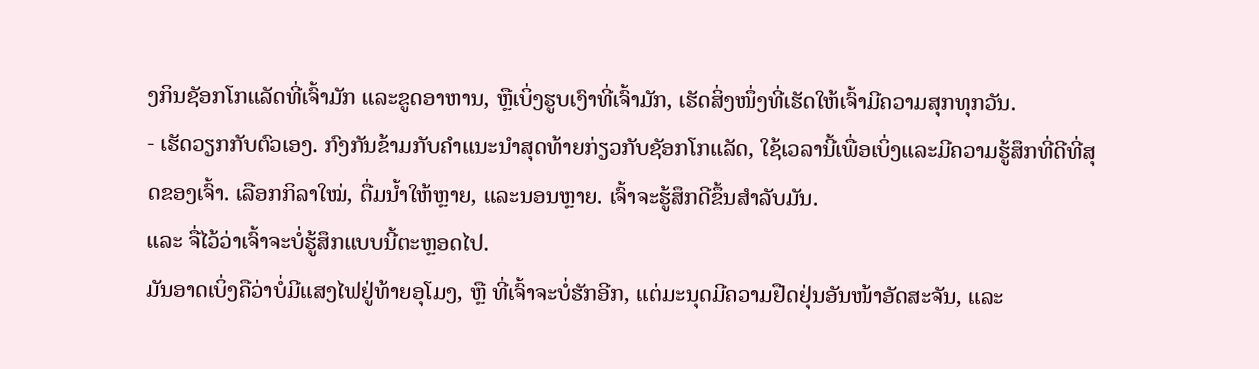ງກິນຊັອກໂກແລັດທີ່ເຈົ້າມັກ ແລະຂູດອາຫານ, ຫຼືເບິ່ງຮູບເງົາທີ່ເຈົ້າມັກ, ເຮັດສິ່ງໜຶ່ງທີ່ເຮັດໃຫ້ເຈົ້າມີຄວາມສຸກທຸກວັນ.
- ເຮັດວຽກກັບຕົວເອງ. ກົງກັນຂ້າມກັບຄໍາແນະນໍາສຸດທ້າຍກ່ຽວກັບຊັອກໂກແລັດ, ໃຊ້ເວລານີ້ເພື່ອເບິ່ງແລະມີຄວາມຮູ້ສຶກທີ່ດີທີ່ສຸດຂອງເຈົ້າ. ເລືອກກິລາໃໝ່, ດື່ມນ້ຳໃຫ້ຫຼາຍ, ແລະນອນຫຼາຍ. ເຈົ້າຈະຮູ້ສຶກດີຂຶ້ນສຳລັບມັນ.
ແລະ ຈື່ໄວ້ວ່າເຈົ້າຈະບໍ່ຮູ້ສຶກແບບນີ້ຕະຫຼອດໄປ.
ມັນອາດເບິ່ງຄືວ່າບໍ່ມີແສງໄຟຢູ່ທ້າຍອຸໂມງ, ຫຼື ທີ່ເຈົ້າຈະບໍ່ຮັກອີກ, ແຕ່ມະນຸດມີຄວາມຢືດຢຸ່ນອັນໜ້າອັດສະຈັນ, ແລະ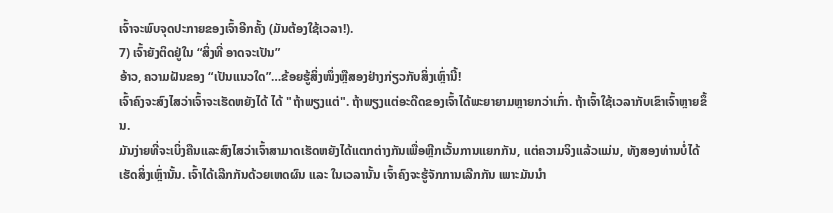ເຈົ້າຈະພົບຈຸດປະກາຍຂອງເຈົ້າອີກຄັ້ງ (ມັນຕ້ອງໃຊ້ເວລາ!).
7) ເຈົ້າຍັງຕິດຢູ່ໃນ “ສິ່ງທີ່ ອາດຈະເປັນ”
ອ້າວ, ຄວາມຝັນຂອງ “ເປັນແນວໃດ”…ຂ້ອຍຮູ້ສິ່ງໜຶ່ງຫຼືສອງຢ່າງກ່ຽວກັບສິ່ງເຫຼົ່ານີ້!
ເຈົ້າຄົງຈະສົງໄສວ່າເຈົ້າຈະເຮັດຫຍັງໄດ້ ໄດ້ "ຖ້າພຽງແຕ່". ຖ້າພຽງແຕ່ອະດີດຂອງເຈົ້າໄດ້ພະຍາຍາມຫຼາຍກວ່າເກົ່າ. ຖ້າເຈົ້າໃຊ້ເວລາກັບເຂົາເຈົ້າຫຼາຍຂຶ້ນ.
ມັນງ່າຍທີ່ຈະເບິ່ງຄືນແລະສົງໄສວ່າເຈົ້າສາມາດເຮັດຫຍັງໄດ້ແຕກຕ່າງກັນເພື່ອຫຼີກເວັ້ນການແຍກກັນ, ແຕ່ຄວາມຈິງແລ້ວແມ່ນ, ທັງສອງທ່ານບໍ່ໄດ້ເຮັດສິ່ງເຫຼົ່ານັ້ນ. ເຈົ້າໄດ້ເລີກກັນດ້ວຍເຫດຜົນ ແລະ ໃນເວລານັ້ນ ເຈົ້າຄົງຈະຮູ້ຈັກການເລີກກັນ ເພາະມັນນຳ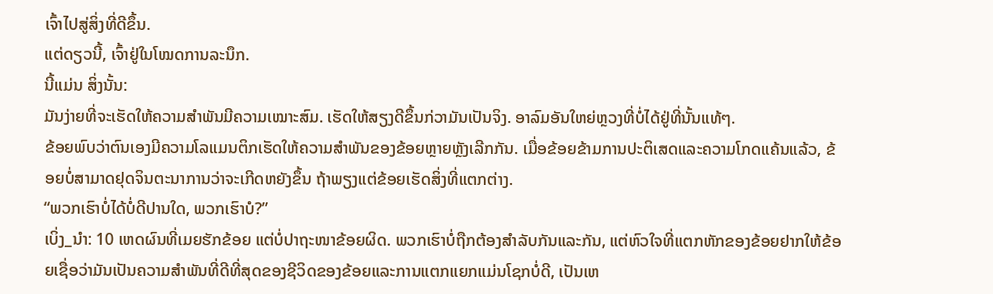ເຈົ້າໄປສູ່ສິ່ງທີ່ດີຂຶ້ນ.
ແຕ່ດຽວນີ້, ເຈົ້າຢູ່ໃນໂໝດການລະນຶກ.
ນີ້ແມ່ນ ສິ່ງນັ້ນ:
ມັນງ່າຍທີ່ຈະເຮັດໃຫ້ຄວາມສຳພັນມີຄວາມເໝາະສົມ. ເຮັດໃຫ້ສຽງດີຂຶ້ນກ່ວາມັນເປັນຈິງ. ອາລົມອັນໃຫຍ່ຫຼວງທີ່ບໍ່ໄດ້ຢູ່ທີ່ນັ້ນແທ້ໆ.
ຂ້ອຍພົບວ່າຕົນເອງມີຄວາມໂລແມນຕິກເຮັດໃຫ້ຄວາມສຳພັນຂອງຂ້ອຍຫຼາຍຫຼັງເລີກກັນ. ເມື່ອຂ້ອຍຂ້າມການປະຕິເສດແລະຄວາມໂກດແຄ້ນແລ້ວ, ຂ້ອຍບໍ່ສາມາດຢຸດຈິນຕະນາການວ່າຈະເກີດຫຍັງຂຶ້ນ ຖ້າພຽງແຕ່ຂ້ອຍເຮັດສິ່ງທີ່ແຕກຕ່າງ.
“ພວກເຮົາບໍ່ໄດ້ບໍ່ດີປານໃດ, ພວກເຮົາບໍ?”
ເບິ່ງ_ນຳ: 10 ເຫດຜົນທີ່ເມຍຮັກຂ້ອຍ ແຕ່ບໍ່ປາຖະໜາຂ້ອຍຜິດ. ພວກເຮົາບໍ່ຖືກຕ້ອງສໍາລັບກັນແລະກັນ, ແຕ່ຫົວໃຈທີ່ແຕກຫັກຂອງຂ້ອຍຢາກໃຫ້ຂ້ອຍເຊື່ອວ່າມັນເປັນຄວາມສໍາພັນທີ່ດີທີ່ສຸດຂອງຊີວິດຂອງຂ້ອຍແລະການແຕກແຍກແມ່ນໂຊກບໍ່ດີ, ເປັນເຫ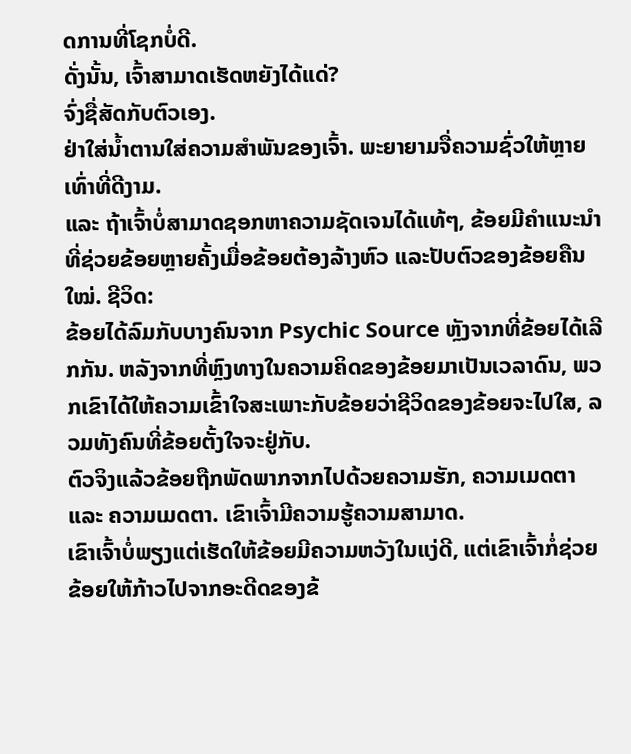ດການທີ່ໂຊກບໍ່ດີ.
ດັ່ງນັ້ນ, ເຈົ້າສາມາດເຮັດຫຍັງໄດ້ແດ່?
ຈົ່ງຊື່ສັດກັບຕົວເອງ.
ຢ່າໃສ່ນໍ້າຕານໃສ່ຄວາມສຳພັນຂອງເຈົ້າ. ພະຍາຍາມຈື່ຄວາມຊົ່ວໃຫ້ຫຼາຍເທົ່າທີ່ດີງາມ.
ແລະ ຖ້າເຈົ້າບໍ່ສາມາດຊອກຫາຄວາມຊັດເຈນໄດ້ແທ້ໆ, ຂ້ອຍມີຄຳແນະນຳທີ່ຊ່ວຍຂ້ອຍຫຼາຍຄັ້ງເມື່ອຂ້ອຍຕ້ອງລ້າງຫົວ ແລະປັບຕົວຂອງຂ້ອຍຄືນໃໝ່. ຊີວິດ:
ຂ້ອຍໄດ້ລົມກັບບາງຄົນຈາກ Psychic Source ຫຼັງຈາກທີ່ຂ້ອຍໄດ້ເລີກກັນ. ຫລັງຈາກທີ່ຫຼົງທາງໃນຄວາມຄິດຂອງຂ້ອຍມາເປັນເວລາດົນ, ພວກເຂົາໄດ້ໃຫ້ຄວາມເຂົ້າໃຈສະເພາະກັບຂ້ອຍວ່າຊີວິດຂອງຂ້ອຍຈະໄປໃສ, ລວມທັງຄົນທີ່ຂ້ອຍຕັ້ງໃຈຈະຢູ່ກັບ.
ຕົວຈິງແລ້ວຂ້ອຍຖືກພັດພາກຈາກໄປດ້ວຍຄວາມຮັກ, ຄວາມເມດຕາ ແລະ ຄວາມເມດຕາ. ເຂົາເຈົ້າມີຄວາມຮູ້ຄວາມສາມາດ.
ເຂົາເຈົ້າບໍ່ພຽງແຕ່ເຮັດໃຫ້ຂ້ອຍມີຄວາມຫວັງໃນແງ່ດີ, ແຕ່ເຂົາເຈົ້າກໍ່ຊ່ວຍຂ້ອຍໃຫ້ກ້າວໄປຈາກອະດີດຂອງຂ້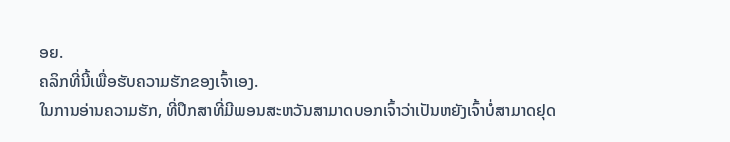ອຍ.
ຄລິກທີ່ນີ້ເພື່ອຮັບຄວາມຮັກຂອງເຈົ້າເອງ.
ໃນການອ່ານຄວາມຮັກ, ທີ່ປຶກສາທີ່ມີພອນສະຫວັນສາມາດບອກເຈົ້າວ່າເປັນຫຍັງເຈົ້າບໍ່ສາມາດຢຸດ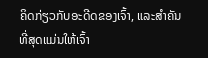ຄິດກ່ຽວກັບອະດີດຂອງເຈົ້າ, ແລະສໍາຄັນທີ່ສຸດແມ່ນໃຫ້ເຈົ້າ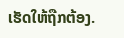ເຮັດໃຫ້ຖືກຕ້ອງ.